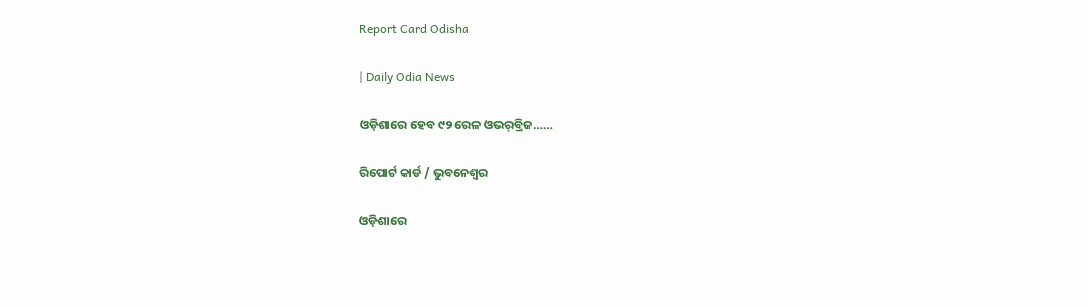Report Card Odisha

| Daily Odia News

ଓଡ଼ିଶାରେ ହେବ ୯୨ ରେଳ ଓଭର୍‌ବ୍ରିଜ……

ରିପୋର୍ଟ କାର୍ଡ / ଭୁବନେଶ୍ୱର

ଓଡ଼ିଶାରେ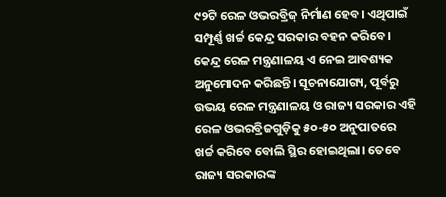୯୨ଟି ରେଳ ଓଭରବ୍ରିଜ୍‌ ନିର୍ମାଣ ହେବ। ଏଥିପାଇଁ ସମ୍ପୂର୍ଣ୍ଣ ଖର୍ଚ୍ଚ କେନ୍ଦ୍ର ସରକାର ବହନ କରିବେ। କେନ୍ଦ୍ର ରେଳ ମନ୍ତ୍ରଣାଳୟ ଏ ନେଇ ଆବଶ୍ୟକ ଅନୁମୋଦନ କରିଛନ୍ତି। ସୂଚନାଯୋଗ୍ୟ, ପୂର୍ବରୁ ଉଭୟ ରେଳ ମନ୍ତ୍ରଣାଳୟ ଓ ରାଜ୍ୟ ସରକାର ଏହି ରେଳ ଓଭରବ୍ରିଜଗୁଡ଼ିକୁ ୫୦-୫୦ ଅନୁପାତରେ ଖର୍ଚ୍ଚ କରିବେ ବୋଲି ସ୍ଥିର ହୋଇଥିଲା। ତେବେ ରାଜ୍ୟ ସରକାରଙ୍କ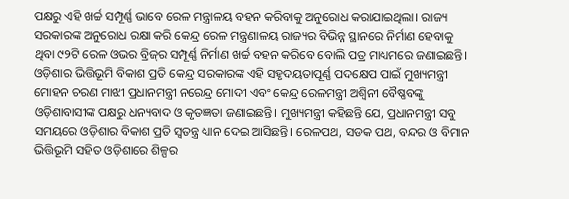ପକ୍ଷରୁ ଏହି ଖର୍ଚ୍ଚ ସମ୍ପୂର୍ଣ୍ଣ ଭାବେ ରେଳ ମନ୍ତ୍ରାଳୟ ବହନ କରିବାକୁ ଅନୁରୋଧ କରାଯାଇଥିଲା। ରାଜ୍ୟ ସରକାରଙ୍କ ଅନୁରୋଧ ରକ୍ଷା କରି କେନ୍ଦ୍ର ରେଳ ମନ୍ତ୍ରଣାଳୟ ରାଜ୍ୟର ବିଭିନ୍ନ ସ୍ଥାନରେ ନିର୍ମାଣ ହେବାକୁ ଥିବା ୯୨ଟି ରେଳ ଓଭର ବ୍ରିଜ୍‌ର ସମ୍ପୂର୍ଣ୍ଣ ନିର୍ମାଣ ଖର୍ଚ୍ଚ ବହନ କରିବେ ବୋଲି ପତ୍ର ମାଧ୍ୟମରେ ଜଣାଇଛନ୍ତି। ଓଡ଼ିଶାର ଭିତ୍ତିଭୂମି ବିକାଶ ପ୍ରତି କେନ୍ଦ୍ର ସରକାରଙ୍କ ଏହି ସହୃଦୟତାପୂର୍ଣ୍ଣ ପଦକ୍ଷେପ ପାଇଁ ମୁଖ୍ୟମନ୍ତ୍ରୀ ମୋହନ ଚରଣ ମାଝୀ ପ୍ରଧାନମନ୍ତ୍ରୀ ନରେନ୍ଦ୍ର ମୋଦୀ ଏବଂ କେନ୍ଦ୍ର ରେଳମନ୍ତ୍ରୀ ଅଶ୍ୱିନୀ ବୈଷ୍ଣବଙ୍କୁ ଓଡ଼ିଶାବାସୀଙ୍କ ପକ୍ଷରୁ ଧନ୍ୟବାଦ ଓ କୃତଜ୍ଞତା ଜଣାଇଛନ୍ତି। ମୁଖ୍ୟମନ୍ତ୍ରୀ କହିଛନ୍ତି ଯେ, ପ୍ରଧାନମନ୍ତ୍ରୀ ସବୁ ସମୟରେ ଓଡ଼ିଶାର ବିକାଶ ପ୍ରତି ସ୍ୱତନ୍ତ୍ର ଧ୍ୟାନ ଦେଇ ଆସିଛନ୍ତି। ରେଳପଥ, ସଡକ ପଥ, ବନ୍ଦର ଓ ବିମାନ ଭିତ୍ତିଭୂମି ସହିତ ଓଡ଼ିଶାରେ ଶିଳ୍ପର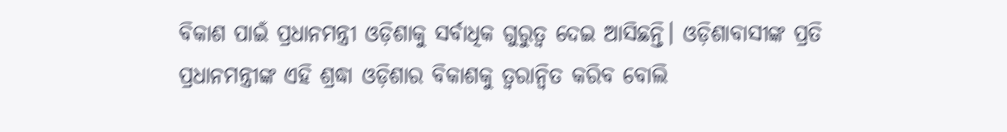ବିକାଶ ପାଇଁ ପ୍ରଧାନମନ୍ତ୍ରୀ ଓଡ଼ିଶାକୁ ସର୍ବାଧିକ ଗୁରୁତ୍ୱ ଦେଇ ଆସିଛନ୍ତି। ଓଡ଼ିଶାବାସୀଙ୍କ ପ୍ରତି ପ୍ରଧାନମନ୍ତ୍ରୀଙ୍କ ଏହି ଶ୍ରଦ୍ଧା ଓଡ଼ିଶାର ବିକାଶକୁ ତ୍ୱରାନ୍ୱିତ କରିବ ବୋଲି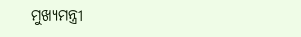ମୁଖ୍ୟମନ୍ତ୍ରୀ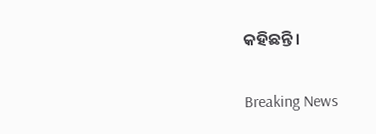କହିଛନ୍ତି।

Breaking News